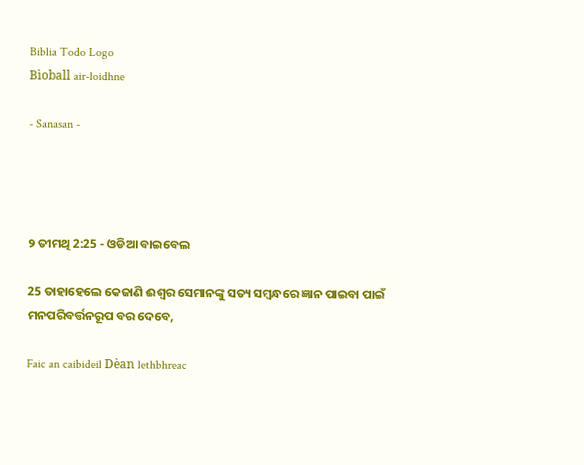Biblia Todo Logo
Bìoball air-loidhne

- Sanasan -




୨ ତୀମଥି 2:25 - ଓଡିଆ ବାଇବେଲ

25 ତାହାହେଲେ କେଜାଣି ଈଶ୍ୱର ସେମାନଙ୍କୁ ସତ୍ୟ ସମ୍ବନ୍ଧରେ ଜ୍ଞାନ ପାଇବା ପାଇଁ ମନପରିବର୍ତ୍ତନରୂପ ବର ଦେବେ,

Faic an caibideil Dèan lethbhreac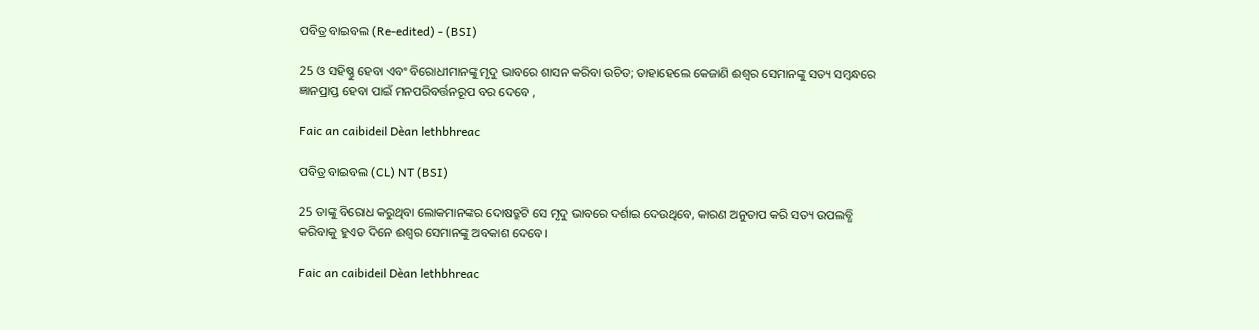ପବିତ୍ର ବାଇବଲ (Re-edited) - (BSI)

25 ଓ ସହିଷ୍ଣୁ ହେବା ଏବଂ ବିରୋଧୀମାନଙ୍କୁ ମୃଦୁ ଭାବରେ ଶାସନ କରିବା ଉଚିତ; ତାହାହେଲେ କେଜାଣି ଈଶ୍ଵର ସେମାନଙ୍କୁ ସତ୍ୟ ସମ୍ଵନ୍ଧରେ ଜ୍ଞାନପ୍ରାପ୍ତ ହେବା ପାଇଁ ମନପରିବର୍ତ୍ତନରୂପ ବର ଦେବେ ,

Faic an caibideil Dèan lethbhreac

ପବିତ୍ର ବାଇବଲ (CL) NT (BSI)

25 ତାଙ୍କୁ ବିରୋଧ କରୁଥିବା ଲୋକମାନଙ୍କର ଦୋଷତ୍ରୁଟି ସେ ମୃଦୁ ଭାବରେ ଦର୍ଶାଇ ଦେଉଥିବେ, କାରଣ ଅନୁତାପ କରି ସତ୍ୟ ଉପଲବ୍ଧି କରିବାକୁ ହୁଏତ ଦିନେ ଈଶ୍ୱର ସେମାନଙ୍କୁ ଅବକାଶ ଦେବେ।

Faic an caibideil Dèan lethbhreac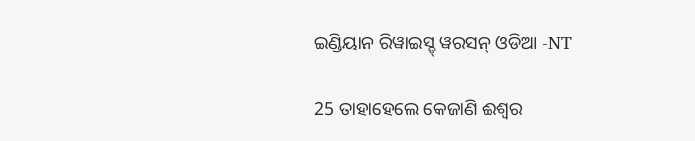ଇଣ୍ଡିୟାନ ରିୱାଇସ୍ଡ୍ ୱରସନ୍ ଓଡିଆ -NT

25 ତାହାହେଲେ କେଜାଣି ଈଶ୍ବର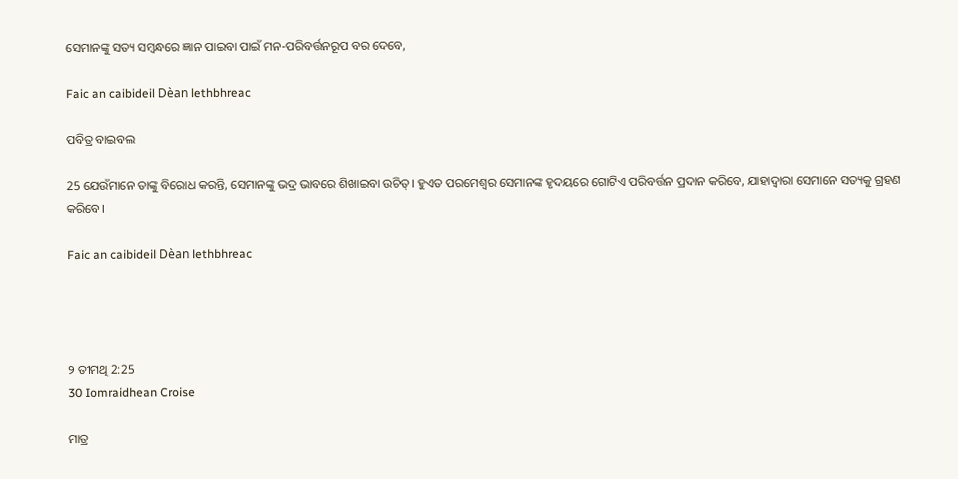ସେମାନଙ୍କୁ ସତ୍ୟ ସମ୍ବନ୍ଧରେ ଜ୍ଞାନ ପାଇବା ପାଇଁ ମନ-ପରିବର୍ତ୍ତନରୂପ ବର ଦେବେ,

Faic an caibideil Dèan lethbhreac

ପବିତ୍ର ବାଇବଲ

25 ଯେଉଁମାନେ ତାଙ୍କୁ ବିରୋଧ କରନ୍ତି, ସେମାନଙ୍କୁ ଭଦ୍ର ଭାବରେ ଶିଖାଇବା ଉଚିତ୍। ହୁଏତ ପରମେଶ୍ୱର ସେମାନଙ୍କ ହୃଦୟରେ ଗୋଟିଏ ପରିବର୍ତ୍ତନ ପ୍ରଦାନ କରିବେ, ଯାହାଦ୍ୱାରା ସେମାନେ ସତ୍ୟକୁ ଗ୍ରହଣ କରିବେ।

Faic an caibideil Dèan lethbhreac




୨ ତୀମଥି 2:25
30 Iomraidhean Croise

ମାତ୍ର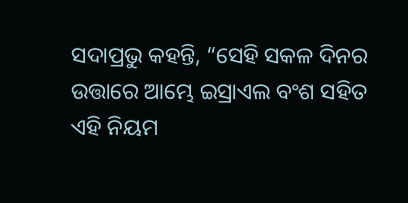ସଦାପ୍ରଭୁ କହନ୍ତି, “ସେହି ସକଳ ଦିନର ଉତ୍ତାରେ ଆମ୍ଭେ ଇସ୍ରାଏଲ ବଂଶ ସହିତ ଏହି ନିୟମ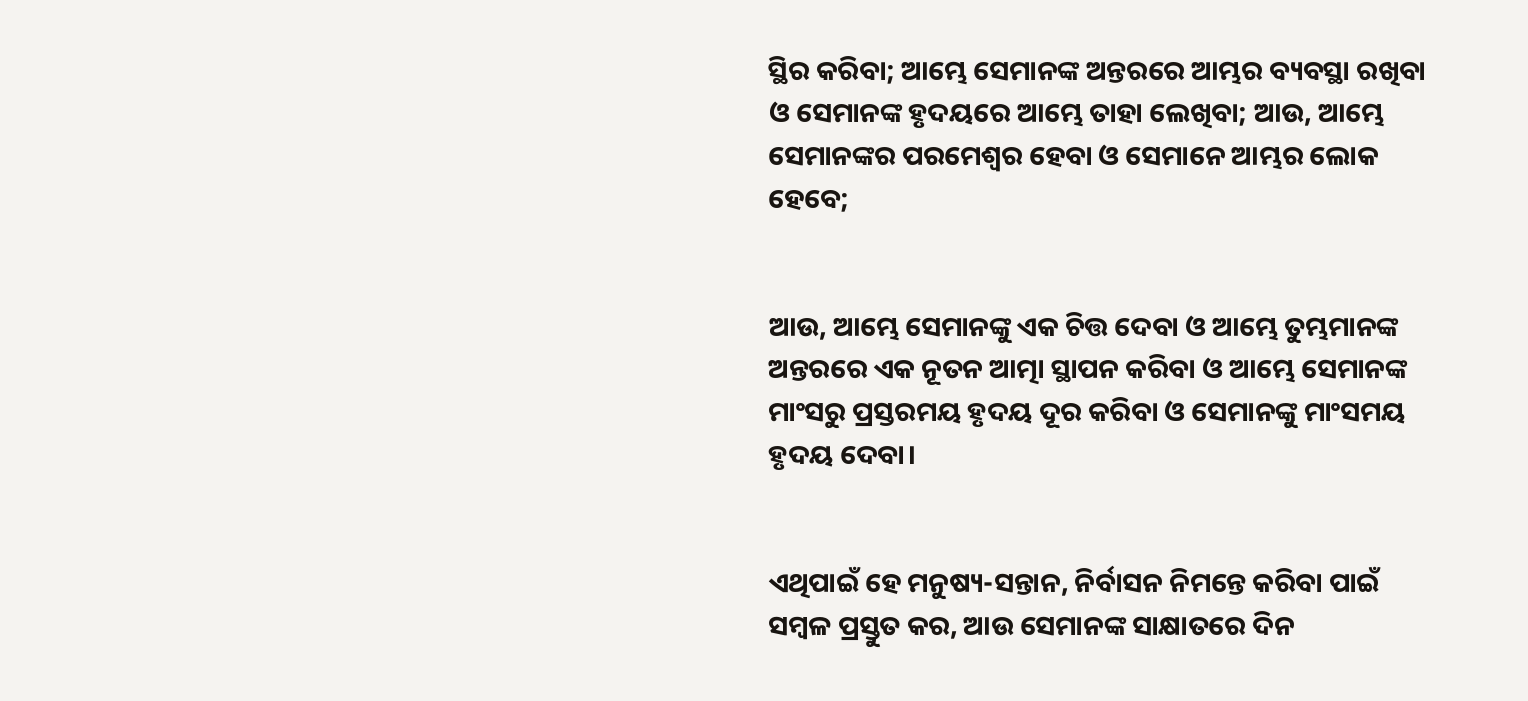ସ୍ଥିର କରିବା; ଆମ୍ଭେ ସେମାନଙ୍କ ଅନ୍ତରରେ ଆମ୍ଭର ବ୍ୟବସ୍ଥା ରଖିବା ଓ ସେମାନଙ୍କ ହୃଦୟରେ ଆମ୍ଭେ ତାହା ଲେଖିବା; ଆଉ, ଆମ୍ଭେ ସେମାନଙ୍କର ପରମେଶ୍ୱର ହେବା ଓ ସେମାନେ ଆମ୍ଭର ଲୋକ ହେବେ;


ଆଉ, ଆମ୍ଭେ ସେମାନଙ୍କୁ ଏକ ଚିତ୍ତ ଦେବା ଓ ଆମ୍ଭେ ତୁମ୍ଭମାନଙ୍କ ଅନ୍ତରରେ ଏକ ନୂତନ ଆତ୍ମା ସ୍ଥାପନ କରିବା ଓ ଆମ୍ଭେ ସେମାନଙ୍କ ମାଂସରୁ ପ୍ରସ୍ତରମୟ ହୃଦୟ ଦୂର କରିବା ଓ ସେମାନଙ୍କୁ ମାଂସମୟ ହୃଦୟ ଦେବା।


ଏଥିପାଇଁ ହେ ମନୁଷ୍ୟ-ସନ୍ତାନ, ନିର୍ବାସନ ନିମନ୍ତେ କରିବା ପାଇଁ ସମ୍ବଳ ପ୍ରସ୍ତୁତ କର, ଆଉ ସେମାନଙ୍କ ସାକ୍ଷାତରେ ଦିନ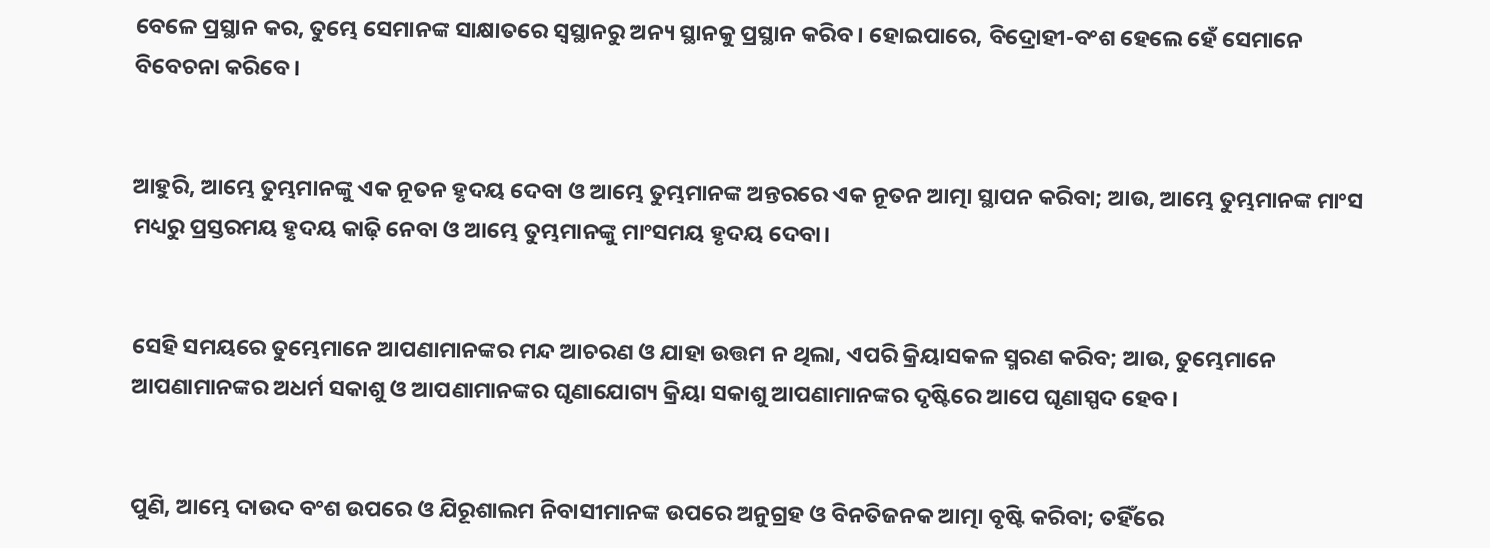ବେଳେ ପ୍ରସ୍ଥାନ କର, ତୁମ୍ଭେ ସେମାନଙ୍କ ସାକ୍ଷାତରେ ସ୍ୱସ୍ଥାନରୁ ଅନ୍ୟ ସ୍ଥାନକୁ ପ୍ରସ୍ଥାନ କରିବ। ହୋଇପାରେ, ବିଦ୍ରୋହୀ-ବଂଶ ହେଲେ ହେଁ ସେମାନେ ବିବେଚନା କରିବେ।


ଆହୁରି, ଆମ୍ଭେ ତୁମ୍ଭମାନଙ୍କୁ ଏକ ନୂତନ ହୃଦୟ ଦେବା ଓ ଆମ୍ଭେ ତୁମ୍ଭମାନଙ୍କ ଅନ୍ତରରେ ଏକ ନୂତନ ଆତ୍ମା ସ୍ଥାପନ କରିବା; ଆଉ, ଆମ୍ଭେ ତୁମ୍ଭମାନଙ୍କ ମାଂସ ମଧ୍ୟରୁ ପ୍ରସ୍ତରମୟ ହୃଦୟ କାଢ଼ି ନେବା ଓ ଆମ୍ଭେ ତୁମ୍ଭମାନଙ୍କୁ ମାଂସମୟ ହୃଦୟ ଦେବା।


ସେହି ସମୟରେ ତୁମ୍ଭେମାନେ ଆପଣାମାନଙ୍କର ମନ୍ଦ ଆଚରଣ ଓ ଯାହା ଉତ୍ତମ ନ ଥିଲା, ଏପରି କ୍ରିୟାସକଳ ସ୍ମରଣ କରିବ; ଆଉ, ତୁମ୍ଭେମାନେ ଆପଣାମାନଙ୍କର ଅଧର୍ମ ସକାଶୁ ଓ ଆପଣାମାନଙ୍କର ଘୃଣାଯୋଗ୍ୟ କ୍ରିୟା ସକାଶୁ ଆପଣାମାନଙ୍କର ଦୃଷ୍ଟିରେ ଆପେ ଘୃଣାସ୍ପଦ ହେବ।


ପୁଣି, ଆମ୍ଭେ ଦାଉଦ ବଂଶ ଉପରେ ଓ ଯିରୂଶାଲମ ନିବାସୀମାନଙ୍କ ଉପରେ ଅନୁଗ୍ରହ ଓ ବିନତିଜନକ ଆତ୍ମା ବୃଷ୍ଟି କରିବା; ତହିଁରେ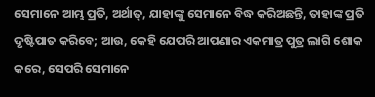ସେମାନେ ଆମ୍ଭ ପ୍ରତି, ଅର୍ଥାତ୍‍, ଯାହାଙ୍କୁ ସେମାନେ ବିଦ୍ଧ କରିଅଛନ୍ତି, ତାହାଙ୍କ ପ୍ରତି ଦୃଷ୍ଟିପାତ କରିବେ; ଆଉ, କେହି ଯେପରି ଆପଣାର ଏକମାତ୍ର ପୁତ୍ର ଲାଗି ଶୋକ କରେ, ସେପରି ସେମାନେ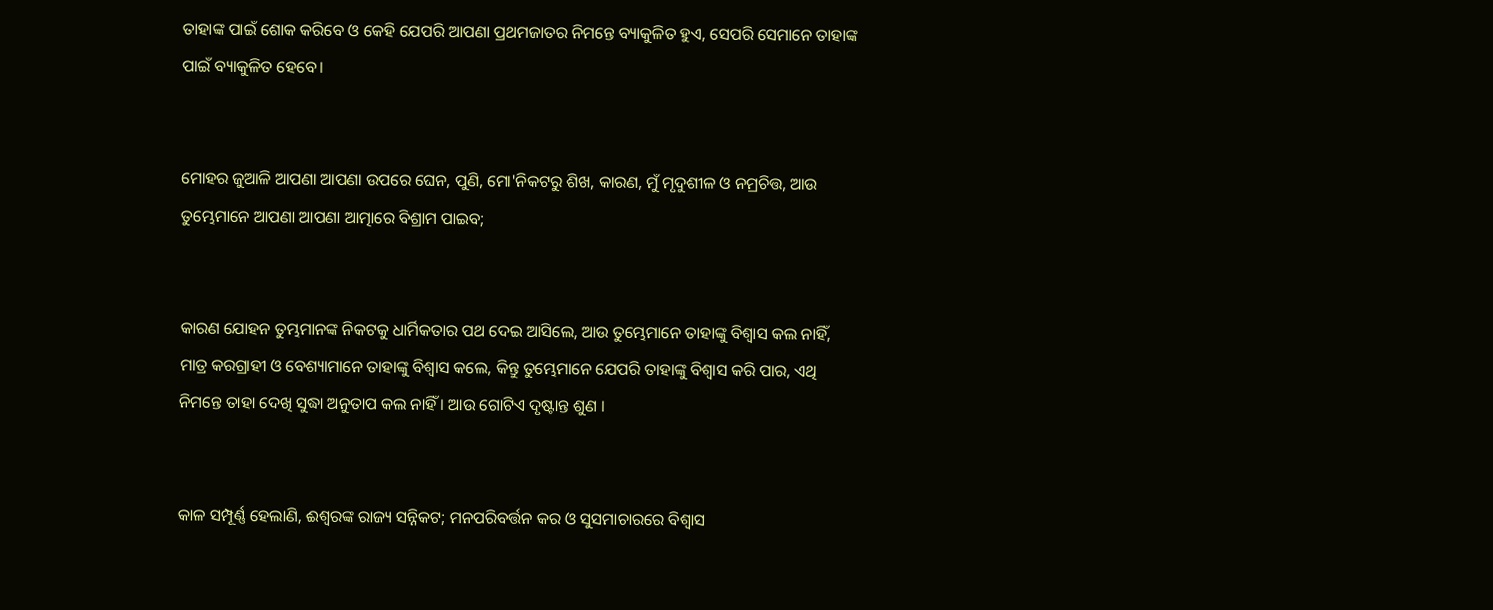ତାହାଙ୍କ ପାଇଁ ଶୋକ କରିବେ ଓ କେହି ଯେପରି ଆପଣା ପ୍ରଥମଜାତର ନିମନ୍ତେ ବ୍ୟାକୁଳିତ ହୁଏ, ସେପରି ସେମାନେ ତାହାଙ୍କ ପାଇଁ ବ୍ୟାକୁଳିତ ହେବେ।


ମୋହର ଜୁଆଳି ଆପଣା ଆପଣା ଉପରେ ଘେନ, ପୁଣି, ମୋ'ନିକଟରୁ ଶିଖ, କାରଣ, ମୁଁ ମୃଦୁଶୀଳ ଓ ନମ୍ରଚିତ୍ତ, ଆଉ ତୁମ୍ଭେମାନେ ଆପଣା ଆପଣା ଆତ୍ମାରେ ବିଶ୍ରାମ ପାଇବ;


କାରଣ ଯୋହନ ତୁମ୍ଭମାନଙ୍କ ନିକଟକୁ ଧାର୍ମିକତାର ପଥ ଦେଇ ଆସିଲେ, ଆଉ ତୁମ୍ଭେମାନେ ତାହାଙ୍କୁ ବିଶ୍ୱାସ କଲ ନାହିଁ, ମାତ୍ର କରଗ୍ରାହୀ ଓ ବେଶ୍ୟାମାନେ ତାହାଙ୍କୁ ବିଶ୍ୱାସ କଲେ, କିନ୍ତୁ ତୁମ୍ଭେମାନେ ଯେପରି ତାହାଙ୍କୁ ବିଶ୍ୱାସ କରି ପାର, ଏଥି ନିମନ୍ତେ ତାହା ଦେଖି ସୁଦ୍ଧା ଅନୁତାପ କଲ ନାହିଁ । ଆଉ ଗୋଟିଏ ଦୃଷ୍ଟାନ୍ତ ଶୁଣ ।


କାଳ ସମ୍ପୂର୍ଣ୍ଣ ହେଲାଣି, ଈଶ୍ୱରଙ୍କ ରାଜ୍ୟ ସନ୍ନିକଟ; ମନପରିବର୍ତ୍ତନ କର ଓ ସୁସମାଚାରରେ ବିଶ୍ୱାସ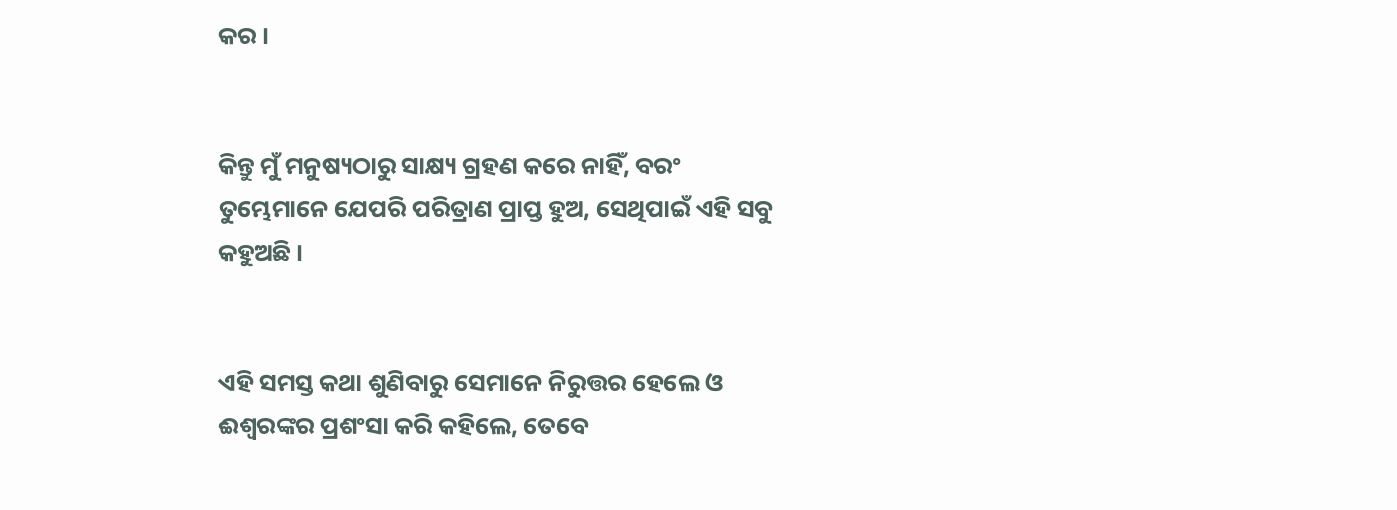କର ।


କିନ୍ତୁ ମୁଁ ମନୁଷ୍ୟଠାରୁ ସାକ୍ଷ୍ୟ ଗ୍ରହଣ କରେ ନାହିଁ, ବରଂ ତୁମ୍ଭେମାନେ ଯେପରି ପରିତ୍ରାଣ ପ୍ରାପ୍ତ ହୁଅ, ସେଥିପାଇଁ ଏହି ସବୁ କହୁଅଛି ।


ଏହି ସମସ୍ତ କଥା ଶୁଣିବାରୁ ସେମାନେ ନିରୁତ୍ତର ହେଲେ ଓ ଈଶ୍ୱରଙ୍କର ପ୍ରଶଂସା କରି କହିଲେ, ତେବେ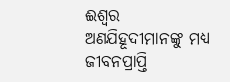ଈଶ୍ୱର ଅଣଯିହୂଦୀମାନଙ୍କୁ ମଧ୍ୟ ଜୀବନପ୍ରାପ୍ତି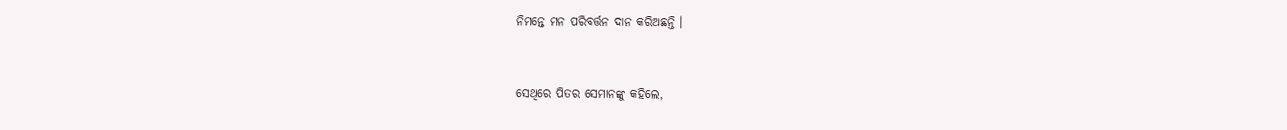ନିମନ୍ତେ ମନ ପରିବର୍ତ୍ତନ ଦାନ କରିଅଛନ୍ତି ।


ସେଥିରେ ପିତର ସେମାନଙ୍କୁ କହିଲେ,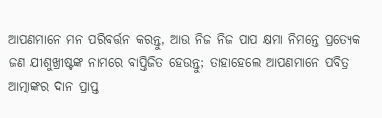ଆପଣମାନେ ମନ ପରିବର୍ତ୍ତନ କରନ୍ତୁ, ଆଉ ନିଜ ନିଜ ପାପ କ୍ଷମା ନିମନ୍ତେ ପ୍ରତ୍ୟେକ ଜଣ ଯୀଶୁଖ୍ରୀଷ୍ଟଙ୍କ ନାମରେ ବାପ୍ତିଜିତ ହେଉନ୍ତୁ; ତାହାହେଲେ ଆପଣମାନେ ପବିତ୍ର ଆତ୍ମାଙ୍କର ଦାନ ପ୍ରାପ୍ତ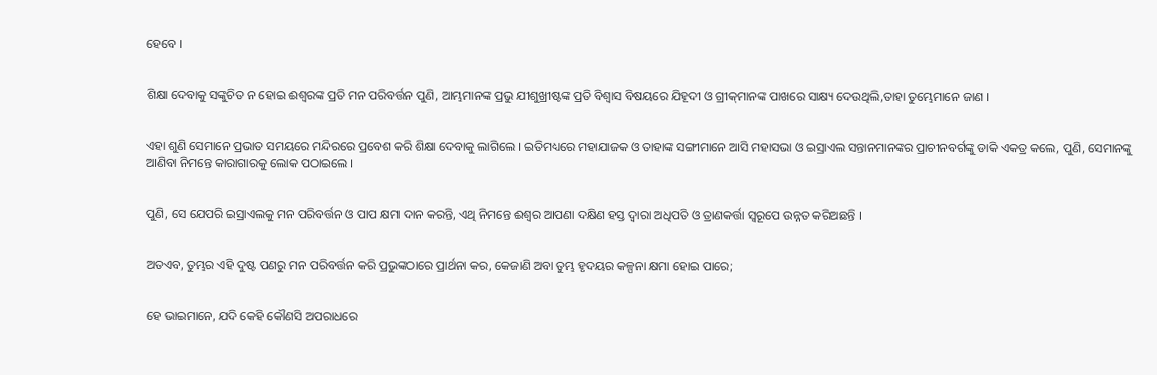ହେବେ ।


ଶିକ୍ଷା ଦେବାକୁ ସଙ୍କୁଚିତ ନ ହୋଇ ଈଶ୍ୱରଙ୍କ ପ୍ରତି ମନ ପରିବର୍ତ୍ତନ ପୁଣି, ଆମ୍ଭମାନଙ୍କ ପ୍ରଭୁ ଯୀଶୁଖ୍ରୀଷ୍ଟଙ୍କ ପ୍ରତି ବିଶ୍ୱାସ ବିଷୟରେ ଯିହୂଦୀ ଓ ଗ୍ରୀକ୍‌ମାନଙ୍କ ପାଖରେ ସାକ୍ଷ୍ୟ ଦେଉଥିଲି,ତାହା ତୁମ୍ଭେମାନେ ଜାଣ ।


ଏହା ଶୁଣି ସେମାନେ ପ୍ରଭାତ ସମୟରେ ମନ୍ଦିରରେ ପ୍ରବେଶ କରି ଶିକ୍ଷା ଦେବାକୁ ଲାଗିଲେ । ଇତିମଧ୍ୟରେ ମହାଯାଜକ ଓ ତାହାଙ୍କ ସଙ୍ଗୀମାନେ ଆସି ମହାସଭା ଓ ଇସ୍ରାଏଲ ସନ୍ତାନମାନଙ୍କର ପ୍ରାଚୀନବର୍ଗଙ୍କୁ ଡାକି ଏକତ୍ର କଲେ, ପୁଣି, ସେମାନଙ୍କୁ ଆଣିବା ନିମନ୍ତେ କାରାଗାରକୁ ଲୋକ ପଠାଇଲେ ।


ପୁଣି, ସେ ଯେପରି ଇସ୍ରାଏଲକୁ ମନ ପରିବର୍ତ୍ତନ ଓ ପାପ କ୍ଷମା ଦାନ କରନ୍ତି, ଏଥି ନିମନ୍ତେ ଈଶ୍ୱର ଆପଣା ଦକ୍ଷିଣ ହସ୍ତ ଦ୍ୱାରା ଅଧିପତି ଓ ତ୍ରାଣକର୍ତ୍ତା ସ୍ୱରୂପେ ଉନ୍ନତ କରିଅଛନ୍ତି ।


ଅତଏବ, ତୁମ୍ଭର ଏହି ଦୁଷ୍ଟ ପଣରୁ ମନ ପରିବର୍ତ୍ତନ କରି ପ୍ରଭୁଙ୍କଠାରେ ପ୍ରାର୍ଥନା କର, କେଜାଣି ଅବା ତୁମ୍ଭ ହୃଦୟର କଳ୍ପନା କ୍ଷମା ହୋଇ ପାରେ;


ହେ ଭାଇମାନେ, ଯଦି କେହି କୌଣସି ଅପରାଧରେ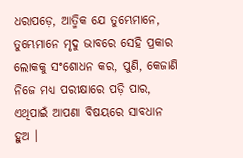ଧରାପଡ଼େ, ଆତ୍ମିକ ଯେ ତୁମ୍ଭେମାନେ, ତୁମ୍ଭେମାନେ ମୃଦୁ ଭାବରେ ସେହି ପ୍ରକାର ଲୋକକୁ ସଂଶୋଧନ କର, ପୁଣି, କେଜାଣି ନିଜେ ମଧ୍ୟ ପରୀକ୍ଷାରେ ପଡ଼ି ପାର, ଏଥିପାଇଁ ଆପଣା ବିଷୟରେ ସାବଧାନ ହୁଅ ।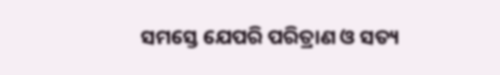ସମସ୍ତେ ଯେପରି ପରିତ୍ରାଣ ଓ ସତ୍ୟ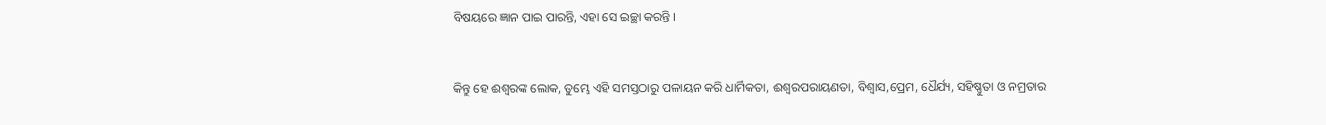ବିଷୟରେ ଜ୍ଞାନ ପାଇ ପାରନ୍ତି, ଏହା ସେ ଇଚ୍ଛା କରନ୍ତି ।


କିନ୍ତୁ ହେ ଈଶ୍ୱରଙ୍କ ଲୋକ, ତୁମ୍ଭେ ଏହି ସମସ୍ତଠାରୁ ପଳାୟନ କରି ଧାର୍ମିକତା, ଈଶ୍ୱରପରାୟଣତା, ବିଶ୍ୱାସ,ପ୍ରେମ, ଧୈର୍ଯ୍ୟ, ସହିଷ୍ଣୁତା ଓ ନମ୍ରତାର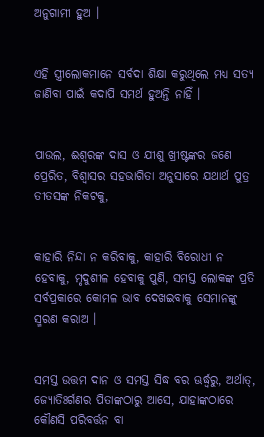ଅନୁଗାମୀ ହୁଅ ।


ଏହି ସ୍ତ୍ରୀଲୋକମାନେ ସର୍ବଦା ଶିକ୍ଷା କରୁଥିଲେ ମଧ୍ୟ ସତ୍ୟ ଜାଣିବା ପାଇଁ କଦାପି ସମର୍ଥ ହୁଅନ୍ତି ନାହିଁ ।


ପାଉଲ, ଈଶ୍ୱରଙ୍କ ଦାସ ଓ ଯୀଶୁ ଖ୍ରୀଷ୍ଟଙ୍କର ଜଣେ ପ୍ରେରିତ, ବିଶ୍ଵାସର ସହଭାଗିତା ଅନୁସାରେ ଯଥାର୍ଥ ପୁତ୍ର ତୀତସଙ୍କ ନିକଟକୁ,


କାହାରି ନିନ୍ଦା ନ କରିବାକୁ, କାହାରି ବିରୋଧୀ ନ ହେବାକୁ, ମୃଦୁଶୀଳ ହେବାକୁ ପୁଣି, ସମସ୍ତ ଲୋକଙ୍କ ପ୍ରତି ସର୍ବପ୍ରକାରେ କୋମଳ ଭାବ ଦେଖଇବାକୁ ସେମାନଙ୍କୁ ସ୍ମରଣ କରାଅ ।


ସମସ୍ତ ଉତ୍ତମ ଦାନ ଓ ସମସ୍ତ ସିଦ୍ଧ ବର ଊର୍ଦ୍ଧ୍ୱରୁ, ଅର୍ଥାତ୍‍, ଜ୍ୟୋତିଃର୍ଗଣର ପିତାଙ୍କଠାରୁ ଆସେ, ଯାହାଙ୍କଠାରେ କୌଣସି ପରିବର୍ତ୍ତନ ବା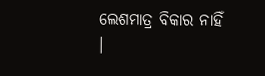ଲେଶମାତ୍ର ବିକାର ନାହିଁ ।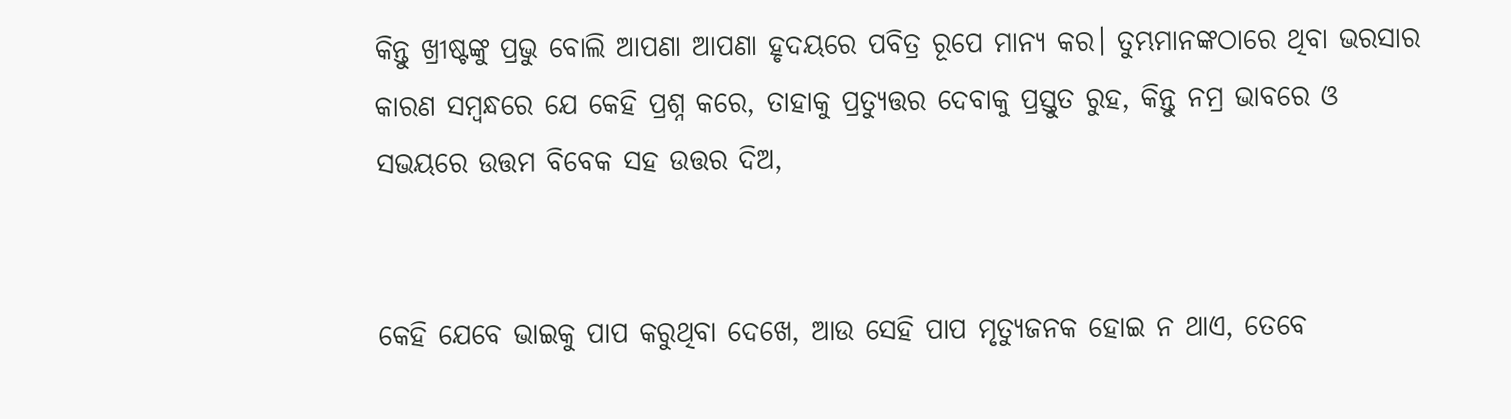କିନ୍ତୁ ଖ୍ରୀଷ୍ଟଙ୍କୁ ପ୍ରଭୁ ବୋଲି ଆପଣା ଆପଣା ହୃଦୟରେ ପବିତ୍ର ରୂପେ ମାନ୍ୟ କର। ତୁମ୍ଭମାନଙ୍କଠାରେ ଥିବା ଭରସାର କାରଣ ସମ୍ବନ୍ଧରେ ଯେ କେହି ପ୍ରଶ୍ନ କରେ, ତାହାକୁ ପ୍ରତ୍ୟୁତ୍ତର ଦେବାକୁ ପ୍ରସ୍ତୁତ ରୁହ, କିନ୍ତୁ ନମ୍ର ଭାବରେ ଓ ସଭୟରେ ଉତ୍ତମ ବିବେକ ସହ ଉତ୍ତର ଦିଅ,


କେହି ଯେବେ ଭାଇକୁ ପାପ କରୁଥିବା ଦେଖେ, ଆଉ ସେହି ପାପ ମୃତ୍ୟୁଜନକ ହୋଇ ନ ଥାଏ, ତେବେ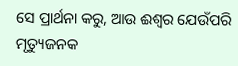ସେ ପ୍ରାର୍ଥନା କରୁ, ଆଉ ଈଶ୍ୱର ଯେଉଁପରି ମୃତ୍ୟୁଜନକ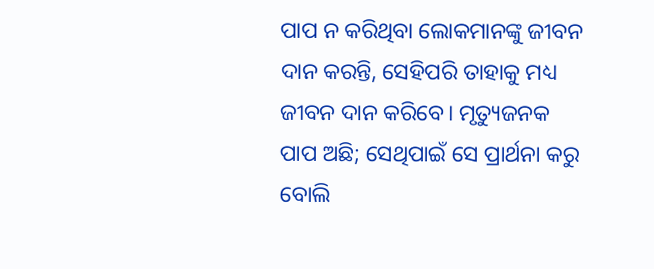ପାପ ନ କରିଥିବା ଲୋକମାନଙ୍କୁ ଜୀବନ ଦାନ କରନ୍ତି, ସେହିପରି ତାହାକୁ ମଧ୍ୟ ଜୀବନ ଦାନ କରିବେ। ମୃତ୍ୟୁଜନକ ପାପ ଅଛି; ସେଥିପାଇଁ ସେ ପ୍ରାର୍ଥନା କରୁ ବୋଲି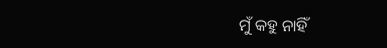ମୁଁ କହୁ ନାହିଁ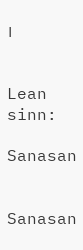।


Lean sinn:

Sanasan


Sanasan